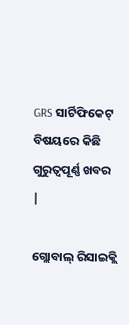GRS ସାର୍ଟିଫିକେଟ୍ ବିଷୟରେ କିଛି ଗୁରୁତ୍ୱପୂର୍ଣ୍ଣ ଖବର |

ଗ୍ଲୋବାଲ୍ ରିସାଇକ୍ଲି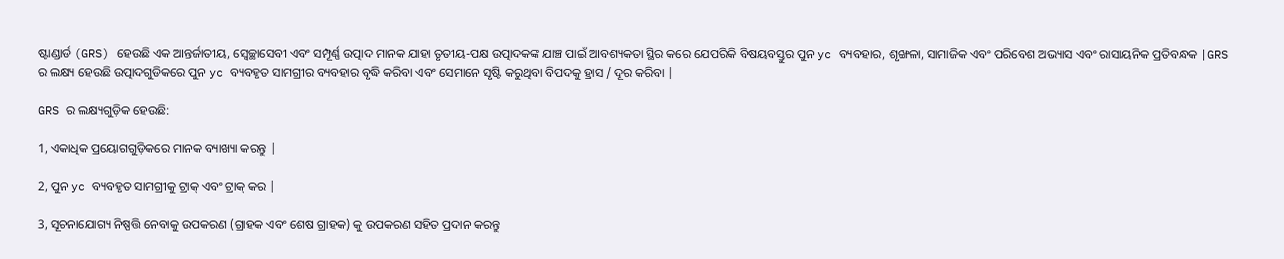ଷ୍ଟାଣ୍ଡାର୍ଡ (GRS) ହେଉଛି ଏକ ଆନ୍ତର୍ଜାତୀୟ, ସ୍ବେଚ୍ଛାସେବୀ ଏବଂ ସମ୍ପୂର୍ଣ୍ଣ ଉତ୍ପାଦ ମାନକ ଯାହା ତୃତୀୟ-ପକ୍ଷ ଉତ୍ପାଦକଙ୍କ ଯାଞ୍ଚ ପାଇଁ ଆବଶ୍ୟକତା ସ୍ଥିର କରେ ଯେପରିକି ବିଷୟବସ୍ତୁର ପୁନ yc ବ୍ୟବହାର, ଶୃଙ୍ଖଳା, ସାମାଜିକ ଏବଂ ପରିବେଶ ଅଭ୍ୟାସ ଏବଂ ରାସାୟନିକ ପ୍ରତିବନ୍ଧକ |GRS ର ଲକ୍ଷ୍ୟ ହେଉଛି ଉତ୍ପାଦଗୁଡିକରେ ପୁନ yc ବ୍ୟବହୃତ ସାମଗ୍ରୀର ବ୍ୟବହାର ବୃଦ୍ଧି କରିବା ଏବଂ ସେମାନେ ସୃଷ୍ଟି କରୁଥିବା ବିପଦକୁ ହ୍ରାସ / ଦୂର କରିବା |

GRS ର ଲକ୍ଷ୍ୟଗୁଡ଼ିକ ହେଉଛି:

1, ଏକାଧିକ ପ୍ରୟୋଗଗୁଡ଼ିକରେ ମାନକ ବ୍ୟାଖ୍ୟା କରନ୍ତୁ |

2, ପୁନ yc ବ୍ୟବହୃତ ସାମଗ୍ରୀକୁ ଟ୍ରାକ୍ ଏବଂ ଟ୍ରାକ୍ କର |

3, ସୂଚନାଯୋଗ୍ୟ ନିଷ୍ପତ୍ତି ନେବାକୁ ଉପକରଣ (ଗ୍ରାହକ ଏବଂ ଶେଷ ଗ୍ରାହକ) କୁ ଉପକରଣ ସହିତ ପ୍ରଦାନ କରନ୍ତୁ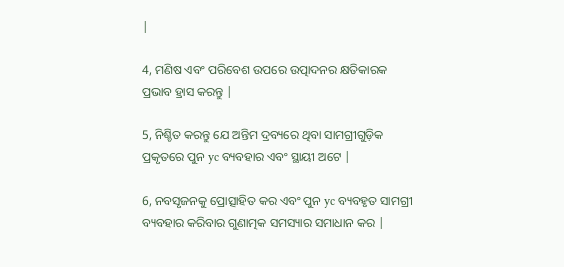|

4, ମଣିଷ ଏବଂ ପରିବେଶ ଉପରେ ଉତ୍ପାଦନର କ୍ଷତିକାରକ ପ୍ରଭାବ ହ୍ରାସ କରନ୍ତୁ |

5, ନିଶ୍ଚିତ କରନ୍ତୁ ଯେ ଅନ୍ତିମ ଦ୍ରବ୍ୟରେ ଥିବା ସାମଗ୍ରୀଗୁଡ଼ିକ ପ୍ରକୃତରେ ପୁନ yc ବ୍ୟବହାର ଏବଂ ସ୍ଥାୟୀ ଅଟେ |

6, ନବସୃଜନକୁ ପ୍ରୋତ୍ସାହିତ କର ଏବଂ ପୁନ yc ବ୍ୟବହୃତ ସାମଗ୍ରୀ ବ୍ୟବହାର କରିବାର ଗୁଣାତ୍ମକ ସମସ୍ୟାର ସମାଧାନ କର |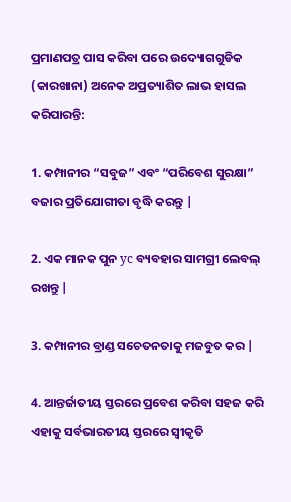ପ୍ରମାଣପତ୍ର ପାସ କରିବା ପରେ ଉଦ୍ୟୋଗଗୁଡିକ (କାରଖାନା) ଅନେକ ଅପ୍ରତ୍ୟାଶିତ ଲାଭ ହାସଲ କରିପାରନ୍ତି:

1. କମ୍ପାନୀର “ସବୁଜ” ଏବଂ “ପରିବେଶ ସୁରକ୍ଷା” ବଜାର ପ୍ରତିଯୋଗୀତା ବୃଦ୍ଧି କରନ୍ତୁ |

2. ଏକ ମାନକ ପୁନ yc ବ୍ୟବହାର ସାମଗ୍ରୀ ଲେବଲ୍ ରଖନ୍ତୁ |

3. କମ୍ପାନୀର ବ୍ରାଣ୍ଡ ସଚେତନତାକୁ ମଜବୁତ କର |

4. ଆନ୍ତର୍ଜାତୀୟ ସ୍ତରରେ ପ୍ରବେଶ କରିବା ସହଜ କରି ଏହାକୁ ସର୍ବଭାରତୀୟ ସ୍ତରରେ ସ୍ୱୀକୃତି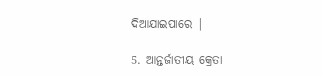ଦିଆଯାଇପାରେ |

5. ଆନ୍ତର୍ଜାତୀୟ କ୍ରେତା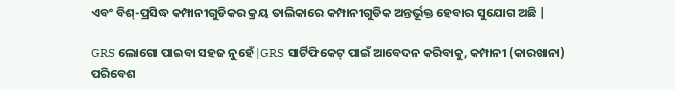ଏବଂ ବିଶ୍-ପ୍ରସିଦ୍ଧ କମ୍ପାନୀଗୁଡିକର କ୍ରୟ ତାଲିକାରେ କମ୍ପାନୀଗୁଡିକ ଅନ୍ତର୍ଭୂକ୍ତ ହେବାର ସୁଯୋଗ ଅଛି |

GRS ଲୋଗୋ ପାଇବା ସହଜ ନୁହେଁ |GRS ସାର୍ଟିଫିକେଟ୍ ପାଇଁ ଆବେଦନ କରିବାକୁ, କମ୍ପାନୀ (କାରଖାନା) ପରିବେଶ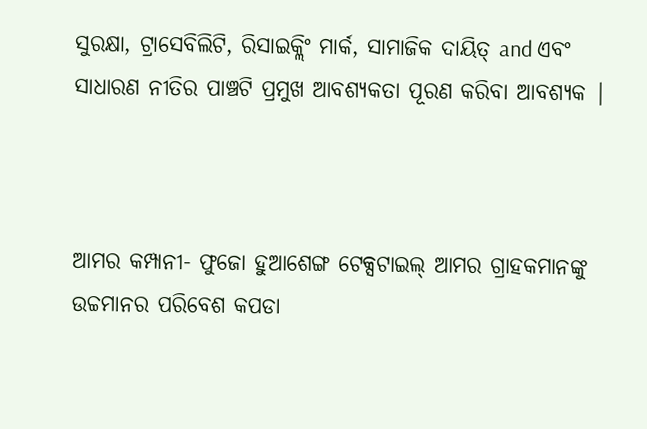ସୁରକ୍ଷା, ଟ୍ରାସେବିଲିଟି, ରିସାଇକ୍ଲିଂ ମାର୍କ, ସାମାଜିକ ଦାୟିତ୍ and ଏବଂ ସାଧାରଣ ନୀତିର ପାଞ୍ଚଟି ପ୍ରମୁଖ ଆବଶ୍ୟକତା ପୂରଣ କରିବା ଆବଶ୍ୟକ |



ଆମର କମ୍ପାନୀ- ଫୁଜୋ ହୁଆଶେଙ୍ଗ ଟେକ୍ସଟାଇଲ୍ ଆମର ଗ୍ରାହକମାନଙ୍କୁ ଉଚ୍ଚମାନର ପରିବେଶ କପଡା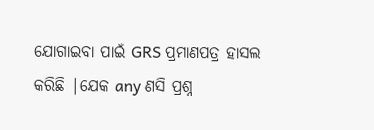ଯୋଗାଇବା ପାଇଁ GRS ପ୍ରମାଣପତ୍ର ହାସଲ କରିଛି |ଯେକ any ଣସି ପ୍ରଶ୍ନ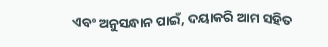ଏବଂ ଅନୁସନ୍ଧାନ ପାଇଁ, ଦୟାକରି ଆମ ସହିତ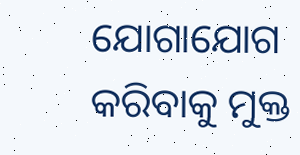ଯୋଗାଯୋଗ କରିବାକୁ ମୁକ୍ତ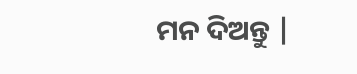ମନ ଦିଅନ୍ତୁ |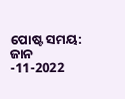ପୋଷ୍ଟ ସମୟ: ଜାନ -11-2022